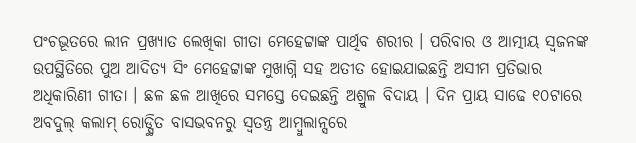ପଂଚଭୂତରେ ଲୀନ ପ୍ରଖ୍ୟାତ ଲେଖିକା ଗୀତା ମେହେଟ୍ଟାଙ୍କ ପାର୍ଥିବ ଶରୀର । ପରିବାର ଓ ଆତ୍ମୀୟ ସ୍ୱଜନଙ୍କ ଉପସ୍ଥିତିରେ ପୁଅ ଆଦିତ୍ୟ ସିଂ ମେହେଟ୍ଟାଙ୍କ ମୁଖାଗ୍ନି ସହ ଅତୀତ ହୋଇଯାଇଛନ୍ତି ଅସୀମ ପ୍ରତିଭାର ଅଧିକାରିଣୀ ଗୀତା । ଛଳ ଛଳ ଆଖିରେ ସମସ୍ତେ ଦେଇଛନ୍ତି ଅଶ୍ରୁଳ ବିଦାୟ । ଦିନ ପ୍ରାୟ ସାଢେ ୧୦ଟାରେ ଅବଦୁଲ୍ କଲାମ୍ ରୋଡ୍ସ୍ଥିତ ବାସଭବନରୁ ସ୍ୱତନ୍ତ୍ର ଆମ୍ବୁଲାନ୍ସରେ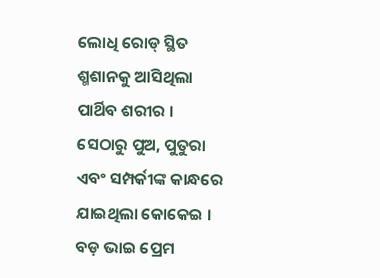ଲୋଧି ରୋଡ୍ ସ୍ଥିତ ଶ୍ମଶାନକୁ ଆସିଥିଲା ପାର୍ଥିବ ଶରୀର ।
ସେଠାରୁ ପୁଅ, ପୁତୁରା ଏବଂ ସମ୍ପର୍କୀଙ୍କ କାନ୍ଧରେ ଯାଇଥିଲା କୋକେଇ । ବଡ଼ ଭାଇ ପ୍ରେମ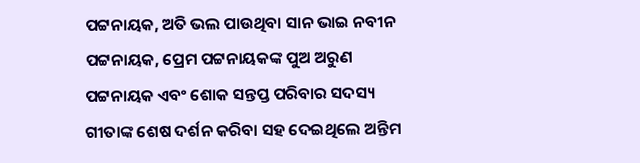ପଟ୍ଟନାୟକ, ଅତି ଭଲ ପାଉଥିବା ସାନ ଭାଇ ନବୀନ ପଟ୍ଟନାୟକ, ପ୍ରେମ ପଟ୍ଟନାୟକଙ୍କ ପୁଅ ଅରୁଣ ପଟ୍ଟନାୟକ ଏବଂ ଶୋକ ସନ୍ତପ୍ତ ପରିବାର ସଦସ୍ୟ ଗୀତାଙ୍କ ଶେଷ ଦର୍ଶନ କରିବା ସହ ଦେଇଥିଲେ ଅନ୍ତିମ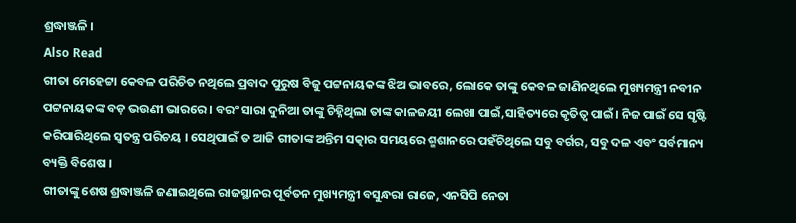ଶ୍ରଦ୍ଧାଞ୍ଜଳି ।
Also Read
ଗୀତା ମେହେଟ୍ଟା କେବଳ ପରିଚିତ ନଥିଲେ ପ୍ରବାଦ ପୁରୁଷ ବିଜୁ ପଟ୍ଟନାୟକଙ୍କ ଝିଅ ଭାବରେ, ଲୋକେ ତାଙ୍କୁ କେବଳ ଜାଣିନଥିଲେ ମୁଖ୍ୟମନ୍ତ୍ରୀ ନବୀନ ପଟ୍ଟନାୟକଙ୍କ ବଡ଼ ଭଉଣୀ ଭାରରେ । ବରଂ ସାରା ଦୁନିଆ ତାଙ୍କୁ ଚିହ୍ନିଥିଲା ତାଙ୍କ କାଳଜୟୀ ଲେଖା ପାଇଁ,ସାହିତ୍ୟରେ କୃତିତ୍ବ ପାଇଁ। ନିଜ ପାଇଁ ସେ ସୃଷ୍ଟି କରିପାରିଥିଲେ ସ୍ବତନ୍ତ୍ର ପରିଚୟ । ସେଥିପାଇଁ ତ ଆଜି ଗୀତାଙ୍କ ଅନ୍ତିମ ସତ୍କାର ସମୟରେ ଶ୍ମଶାନରେ ପହଁଚିଥିଲେ ସବୁ ବର୍ଗର, ସବୁ ଦଳ ଏବଂ ସର୍ବମାନ୍ୟ ବ୍ୟକ୍ତି ବିଶେଷ ।
ଗୀତାଙ୍କୁ ଶେଷ ଶ୍ରଦ୍ଧାଞ୍ଜଳି ଜଣାଇଥିଲେ ରାଜସ୍ଥାନର ପୂର୍ବତନ ମୁଖ୍ୟମନ୍ତ୍ରୀ ବସୁନ୍ଧରା ରାଜେ, ଏନସିପି ନେତା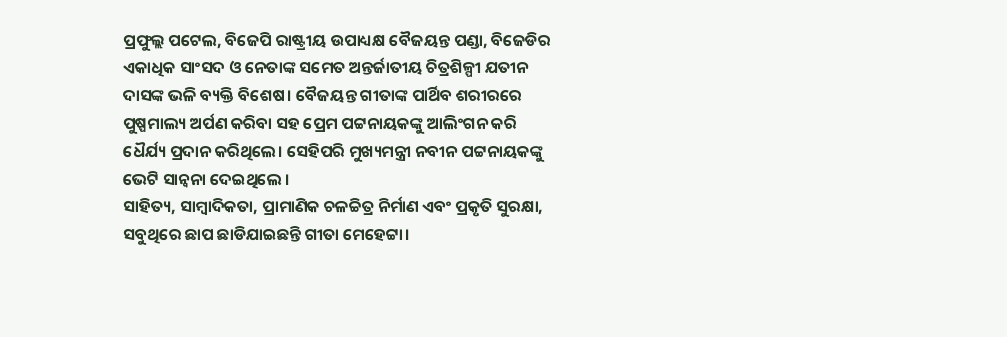ପ୍ରଫୁଲ୍ଲ ପଟେଲ, ବିଜେପି ରାଷ୍ଟ୍ରୀୟ ଉପାଧ୍ୟକ୍ଷ ବୈଜୟନ୍ତ ପଣ୍ଡା, ବିଜେଡିର ଏକାଧିକ ସାଂସଦ ଓ ନେତାଙ୍କ ସମେତ ଅନ୍ତର୍ଜାତୀୟ ଚିତ୍ରଶିଳ୍ପୀ ଯତୀନ ଦାସଙ୍କ ଭଳି ବ୍ୟକ୍ତି ବିଶେଷ। ବୈଜୟନ୍ତ ଗୀତାଙ୍କ ପାର୍ଥିବ ଶରୀରରେ ପୁଷ୍ପମାଲ୍ୟ ଅର୍ପଣ କରିବା ସହ ପ୍ରେମ ପଟ୍ଟନାୟକଙ୍କୁ ଆଲିଂଗନ କରି ଧୈର୍ଯ୍ୟ ପ୍ରଦାନ କରିଥିଲେ। ସେହିପରି ମୁଖ୍ୟମନ୍ତ୍ରୀ ନବୀନ ପଟ୍ଟନାୟକଙ୍କୁ ଭେଟି ସାନ୍ୱନା ଦେଇଥିଲେ ।
ସାହିତ୍ୟ, ସାମ୍ବାଦିକତା, ପ୍ରାମାଣିକ ଚଳଚ୍ଚିତ୍ର ନିର୍ମାଣ ଏବଂ ପ୍ରକୃତି ସୁରକ୍ଷା, ସବୁଥିରେ ଛାପ ଛାଡିଯାଇଛନ୍ତି ଗୀତା ମେହେଟ୍ଟା।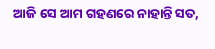ଆଜି ସେ ଆମ ଗହଣରେ ନାହାନ୍ତି ସତ,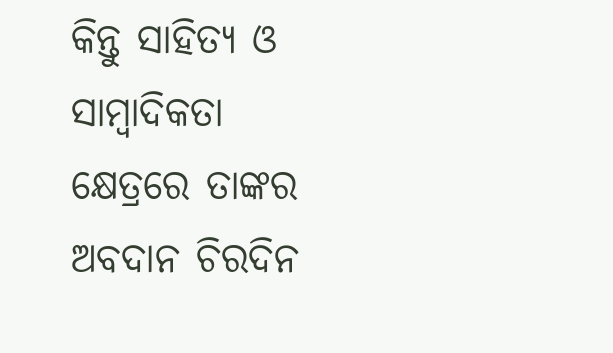କିନ୍ତୁ ସାହିତ୍ୟ ଓ ସାମ୍ବାଦିକତା କ୍ଷେତ୍ରରେ ତାଙ୍କର ଅବଦାନ ଚିରଦିନ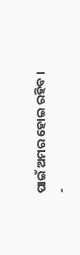ପାଇଁ ଅମର ହୋଇ ରହିବ ।
-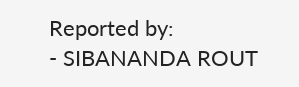Reported by:
- SIBANANDA ROUT